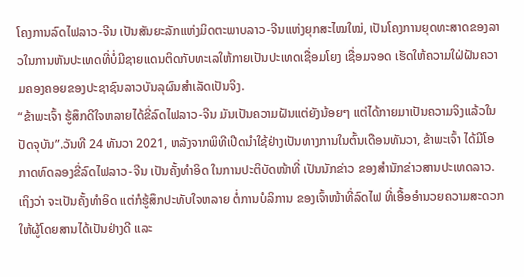ໂຄງການລົດໄຟລາວ-ຈີນ ເປັນສັນຍະລັກແຫ່ງມິດຕະພາບລາວ-ຈີນແຫ່ງຍຸກສະໄໝໃໝ່, ເປັນໂຄງການຍຸດທະສາດຂອງລາວໃນການຫັນປະເທດທີ່ບໍ່ມີຊາຍແດນຕິດກັບທະເລໃຫ້ກາຍເປັນປະເທດເຊື່ອມໂຍງ ເຊື່ອມຈອດ ເຮັດໃຫ້ຄວາມໃຝ່ຝັນຄວາມຄອງຄອຍຂອງປະຊາຊົນລາວບັນລຸຜົນສຳເລັດເປັນຈິງ.
“ຂ້າພະເຈົ້າ ຮູ້ສຶກດີໃຈຫລາຍໄດ້ຂີ່ລົດໄຟລາວ-ຈີນ ມັນເປັນຄວາມຝັນແຕ່ຍັງນ້ອຍໆ ແຕ່ໄດ້ກາຍມາເປັນຄວາມຈິງແລ້ວໃນປັດຈຸບັນ”.ວັນທີ 24 ທັນວາ 2021, ຫລັງຈາກພິທີເປີດນໍາໃຊ້ຢ່າງເປັນທາງການໃນຕົ້ນເດືອນທັນວາ, ຂ້າພະເຈົ້າ ໄດ້ມີໂອກາດທົດລອງຂີ່ລົດໄຟລາວ-ຈີນ ເປັນຄັ້ງທໍາອິດ ໃນການປະຕິບັດໜ້າທີ່ ເປັນນັກຂ່າວ ຂອງສໍານັກຂ່າວສານປະເທດລາວ. ເຖິງວ່າ ຈະເປັນຄັ້ງທໍາອິດ ແຕ່ກໍຮູ້ສຶກປະທັບໃຈຫລາຍ ຕໍ່ການບໍລິການ ຂອງເຈົ້າໜ້າທີ່ລົດໄຟ ທີ່ເອື້ອອໍານວຍຄວາມສະດວກໃຫ້ຜູ້ໂດຍສານໄດ້ເປັນຢ່າງດີ ແລະ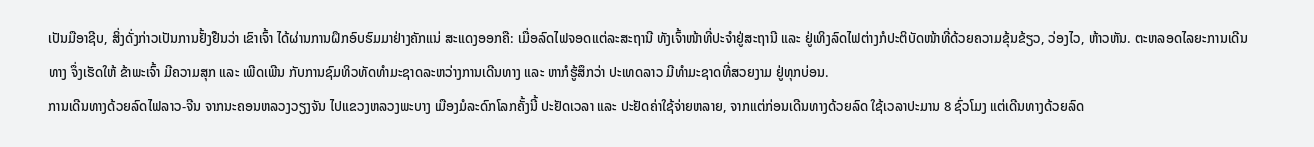ເປັນມືອາຊີບ, ສິ່ງດັ່ງກ່າວເປັນການຢັ້ງຢືນວ່າ ເຂົາເຈົ້າ ໄດ້ຜ່ານການຝຶກອົບຮົມມາຢ່າງຄັກແນ່ ສະແດງອອກຄື: ເມື່ອລົດໄຟຈອດແຕ່ລະສະຖານີ ທັງເຈົ້າໜ້າທີ່ປະຈຳຢູ່ສະຖານີ ແລະ ຢູ່ເທິງລົດໄຟຕ່າງກໍປະຕິບັດໜ້າທີ່ດ້ວຍຄວາມຂຸ້ນຂ້ຽວ, ວ່ອງໄວ, ຫ້າວຫັນ. ຕະຫລອດໄລຍະການເດີນທາງ ຈຶ່ງເຮັດໃຫ້ ຂ້າພະເຈົ້າ ມີຄວາມສຸກ ແລະ ເພີດເພີນ ກັບການຊົມທິວທັດທຳມະຊາດລະຫວ່າງການເດີນທາງ ແລະ ຫາກໍຮູ້ສຶກວ່າ ປະເທດລາວ ມີທຳມະຊາດທີ່ສວຍງາມ ຢູ່ທຸກບ່ອນ.
ການເດີນທາງດ້ວຍລົດໄຟລາວ-ຈີນ ຈາກນະຄອນຫລວງວຽງຈັນ ໄປແຂວງຫລວງພະບາງ ເມືອງມໍລະດົກໂລກຄັ້ງນີ້ ປະຢັດເວລາ ແລະ ປະຢັດຄ່າໃຊ້ຈ່າຍຫລາຍ, ຈາກແຕ່ກ່ອນເດີນທາງດ້ວຍລົດ ໃຊ້ເວລາປະມານ 8 ຊົ່ວໂມງ ແຕ່ເດີນທາງດ້ວຍລົດ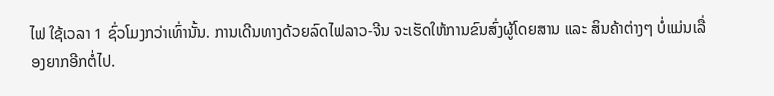ໄຟ ໃຊ້ເວລາ 1 ຊົ່ວໂມງກວ່າເທົ່ານັ້ນ. ການເດີນທາງດ້ວຍລົດໄຟລາວ-ຈີນ ຈະເຮັດໃຫ້ການຂົນສົ່ງຜູ້ໂດຍສານ ແລະ ສິນຄ້າຕ່າງໆ ບໍ່ແມ່ນເລື່ອງຍາກອີກຕໍ່ໄປ.